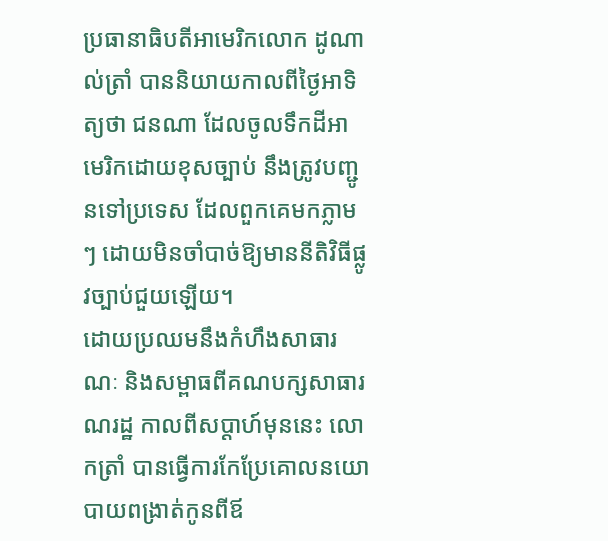ប្រធានាធិបតីអាមេរិកលោក ដូណាល់ត្រាំ បាននិយាយកាលពីថ្ងៃអាទិត្យថា ជនណា ដែលចូលទឹកដីអាមេរិកដោយខុសច្បាប់ នឹងត្រូវបញ្ជូនទៅប្រទេស ដែលពួកគេមកភ្លាមៗ ដោយមិនចាំបាច់ឱ្យមាននីតិវិធីផ្លូវច្បាប់ជួយឡើយ។
ដោយប្រឈមនឹងកំហឹងសាធារណៈ និងសម្ពាធពីគណបក្សសាធារណរដ្ឋ កាលពីសប្ដាហ៍មុននេះ លោកត្រាំ បានធ្វើការកែប្រែគោលនយោបាយពង្រាត់កូនពីឪ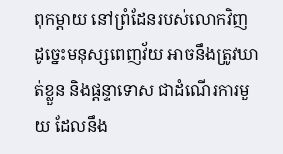ពុកម្ដាយ នៅព្រំដែនរបស់លោកវិញ ដូច្នេះមនុស្សពេញវ័យ អាចនឹងត្រូវឃាត់ខ្លួន និងផ្ដន្ទាទោស ជាដំណើរការមួយ ដែលនឹង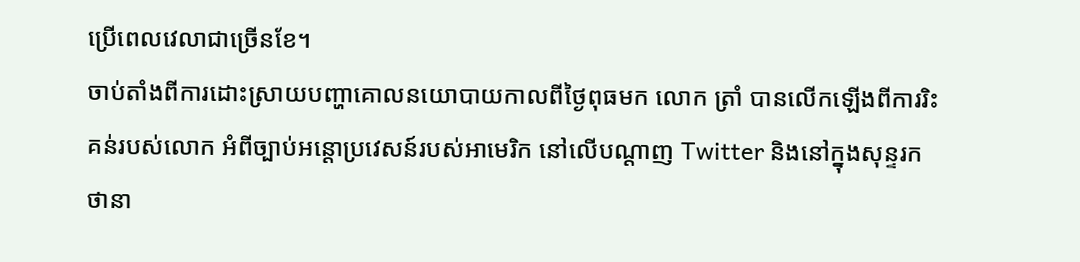ប្រើពេលវេលាជាច្រើនខែ។
ចាប់តាំងពីការដោះស្រាយបញ្ហាគោលនយោបាយកាលពីថ្ងៃពុធមក លោក ត្រាំ បានលើកឡើងពីការរិះគន់របស់លោក អំពីច្បាប់អន្តោប្រវេសន៍របស់អាមេរិក នៅលើបណ្ដាញ Twitter និងនៅក្នុងសុន្ទរកថានា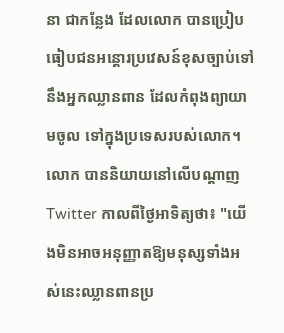នា ជាកន្លែង ដែលលោក បានប្រៀបធៀបជនអន្តោរប្រវេសន៍ខុសច្បាប់ទៅនឹងអ្នកឈ្លានពាន ដែលកំពុងព្យាយាមចូល ទៅក្នុងប្រទេសរបស់លោក។
លោក បាននិយាយនៅលើបណ្ដាញ Twitter កាលពីថ្ងៃអាទិត្យថា៖ "យើងមិនអាចអនុញ្ញាតឱ្យមនុស្សទាំងអស់នេះឈ្លានពានប្រ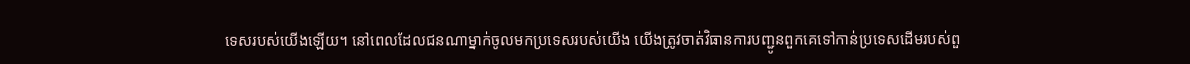ទេសរបស់យើងឡើយ។ នៅពេលដែលជនណាម្នាក់ចូលមកប្រទេសរបស់យើង យើងត្រូវចាត់វិធានការបញ្ជូនពួកគេទៅកាន់ប្រទេសដើមរបស់ពួ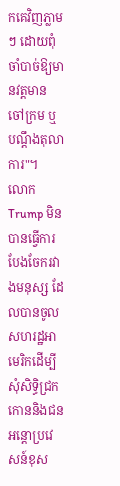កគេវិញភ្លាមៗ ដោយពុំចាំបាច់ឱ្យមានវត្ដមានចៅក្រម ឬបណ្ដឹងតុលាការ"។
លោក Trump មិនបានធ្វើការបែងចែករវាងមនុស្ស ដែលបានចូលសហរដ្ឋអាមេរិកដើម្បីសុំសិទ្ធិជ្រកកោននិងជនអន្តោប្រវេសន៍ខុស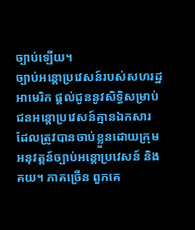ច្បាប់ឡើយ។
ច្បាប់អន្តោប្រវេសន៍របស់សហរដ្ឋអាមេរិក ផ្តល់ជូននូវសិទ្ធិសម្រាប់ជនអន្តោប្រវេសន៍គ្មានឯកសារ ដែលត្រូវបានចាប់ខ្លួនដោយក្រុមអនុវត្តន៍ច្បាប់អន្តោប្រវេសន៍ និងគយ។ ភាគច្រើន ពួកគេ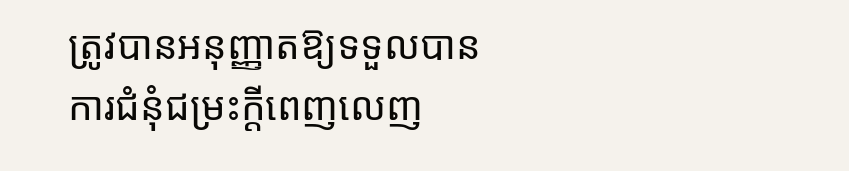ត្រូវបានអនុញ្ញាតឱ្យទទួលបានការជំនុំជម្រះក្ដីពេញលេញ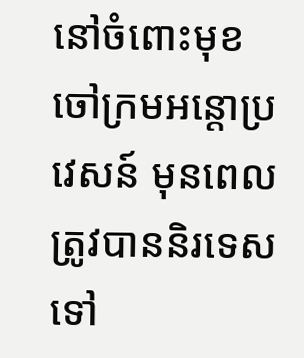នៅចំពោះមុខចៅក្រមអន្តោប្រវេសន៍ មុនពេលត្រូវបាននិរទេសទៅ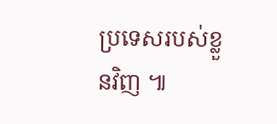ប្រទេសរបស់ខ្លួនវិញ ៕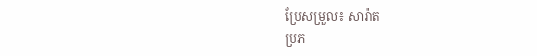ប្រែសម្រួល៖ សារ៉ាត
ប្រភ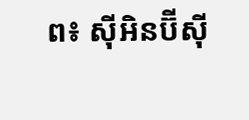ព៖ ស៊ីអិនប៊ីស៊ី